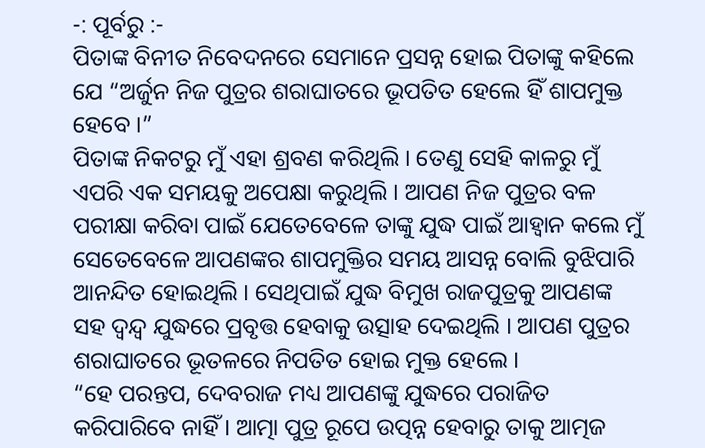-: ପୂର୍ବରୁ :-
ପିତାଙ୍କ ବିନୀତ ନିବେଦନରେ ସେମାନେ ପ୍ରସନ୍ନ ହୋଇ ପିତାଙ୍କୁ କହିଲେ ଯେ “ଅର୍ଜୁନ ନିଜ ପୁତ୍ରର ଶରାଘାତରେ ଭୂପତିତ ହେଲେ ହିଁ ଶାପମୁକ୍ତ ହେବେ ।”
ପିତାଙ୍କ ନିକଟରୁ ମୁଁ ଏହା ଶ୍ରବଣ କରିଥିଲି । ତେଣୁ ସେହି କାଳରୁ ମୁଁ ଏପରି ଏକ ସମୟକୁ ଅପେକ୍ଷା କରୁଥିଲି । ଆପଣ ନିଜ ପୁତ୍ରର ବଳ ପରୀକ୍ଷା କରିବା ପାଇଁ ଯେତେବେଳେ ତାଙ୍କୁ ଯୁଦ୍ଧ ପାଇଁ ଆହ୍ୱାନ କଲେ ମୁଁ ସେତେବେଳେ ଆପଣଙ୍କର ଶାପମୁକ୍ତିର ସମୟ ଆସନ୍ନ ବୋଲି ବୁଝିପାରି ଆନନ୍ଦିତ ହୋଇଥିଲି । ସେଥିପାଇଁ ଯୁଦ୍ଧ ବିମୁଖ ରାଜପୁତ୍ରକୁ ଆପଣଙ୍କ ସହ ଦ୍ୱନ୍ଦ୍ୱ ଯୁଦ୍ଧରେ ପ୍ରବୃତ୍ତ ହେବାକୁ ଉତ୍ସାହ ଦେଇଥିଲି । ଆପଣ ପୁତ୍ରର ଶରାଘାତରେ ଭୂତଳରେ ନିପତିତ ହୋଇ ମୁକ୍ତ ହେଲେ ।
“ହେ ପରନ୍ତପ, ଦେବରାଜ ମଧ୍ୟ ଆପଣଙ୍କୁ ଯୁଦ୍ଧରେ ପରାଜିତ କରିପାରିବେ ନାହିଁ । ଆତ୍ମା ପୁତ୍ର ରୂପେ ଉତ୍ପନ୍ନ ହେବାରୁ ତାକୁ ଆତ୍ମଜ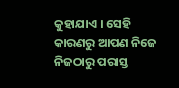କୁହାଯାଏ । ସେହି କାରଣରୁ ଆପଣ ନିଜେ ନିଜଠାରୁ ପରାସ୍ତ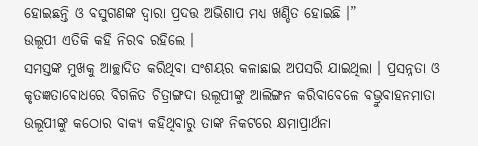ହୋଇଛନ୍ତି ଓ ବସୁଗଣଙ୍କ ଦ୍ୱାରା ପ୍ରଦତ୍ତ ଅଭିଶାପ ମଧ୍ୟ ଖଣ୍ଡିତ ହୋଇଛି ।”
ଉଲୂପୀ ଏତିକି କହି ନିରବ ରହିଲେ ।
ସମସ୍ତଙ୍କ ମୁଖକୁ ଆଚ୍ଛାଦିତ କରିଥିବା ସଂଶୟର କଳାଛାଇ ଅପସରି ଯାଇଥିଲା । ପ୍ରସନ୍ନତା ଓ କୃତଜ୍ଞତାବୋଧରେ ବିଗଳିତ ଚିତ୍ରାଙ୍ଗଦା ଉଲୂପୀଙ୍କୁ ଆଲିଙ୍ଗନ କରିବାବେଳେ ବଭ୍ରୁବାହନମାତା ଉଲୂପୀଙ୍କୁ କଠୋର ବାକ୍ୟ କହିଥିବାରୁ ତାଙ୍କ ନିକଟରେ କ୍ଷମାପ୍ରାର୍ଥନା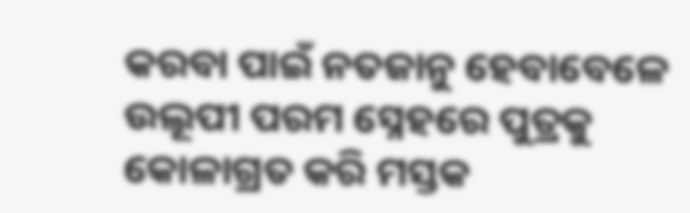କରବା ପାଇଁ ନତଜାନୁ ହେବାବେଳେ ଉଲୂପୀ ପରମ ସ୍ନେହରେ ପୁତ୍ରକୁ କୋଳାଗ୍ରତ କରି ମସ୍ତକ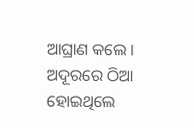ଆଘ୍ରାଣ କଲେ ।
ଅଦୂରରେ ଠିଆ ହୋଇଥିଲେ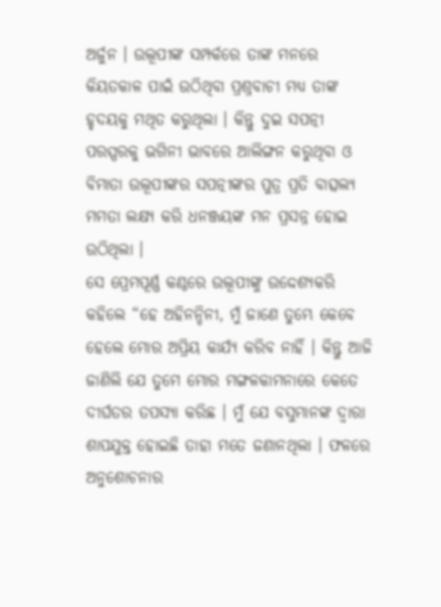ଅର୍ଜୁନ । ଉଲୂପୀଙ୍କ ସମ୍ପର୍କରେ ତାଙ୍କ ମନରେ କିୟତକାଳ ପାଇଁ ଉଠିଥିବା ପ୍ରଶ୍ନବାଚୀ ମଧ୍ୟ ତାଙ୍କ ହୃଦୟକୁ ମଥିତ କରୁଥିଲା । କିନ୍ତୁ ଦୁଇ ସପତ୍ନୀ ପରସ୍ପରକୁ ଭଗିନୀ ଭାବରେ ଆଲିଙ୍ଗନ କରୁଥିବା ଓ ବିମାତା ଉଲୂପୀଙ୍କର ସପତ୍ନୀଙ୍କର ପୁତ୍ର ପ୍ରତି ବାତ୍ସଲ୍ୟ ମମତା ଲକ୍ଷ୍ୟ କରି ଧନଞ୍ଜୟଙ୍କ ମନ ପ୍ରସନ୍ନ ହୋଇ ଉଠିଥିଲା ।
ସେ ପ୍ରେମପୂର୍ଣ୍ଣ କଣ୍ଠରେ ଉଲୂପୀଙ୍କୁ ଉଦ୍ଦେଶ୍ୟକରି କହିଲେ “ହେ ଅହିନନ୍ଦିନୀ, ମୁଁ ଜାଣେ ତୁମ୍ଭେ କେବେ ହେଲେ ମୋର ଅପ୍ରିୟ କାର୍ଯ୍ୟ କରିବ ନାହିଁ । କିନ୍ତୁ ଆଜି ଜାଣିଲି ଯେ ତୁମେ ମୋର ମଙ୍ଗଳକାମନାରେ କେତେ ଦୀର୍ଘତର ତପସ୍ୟା କରିଛ । ମୁଁ ଯେ ବସୁମାନଙ୍କ ଦ୍ୱାରା ଶାପଯୁକ୍ତ ହୋଇଛି ତାହା ମତେ ଜଣାନଥିଲା । ଫଳରେ ଅନୁଶୋଚନାର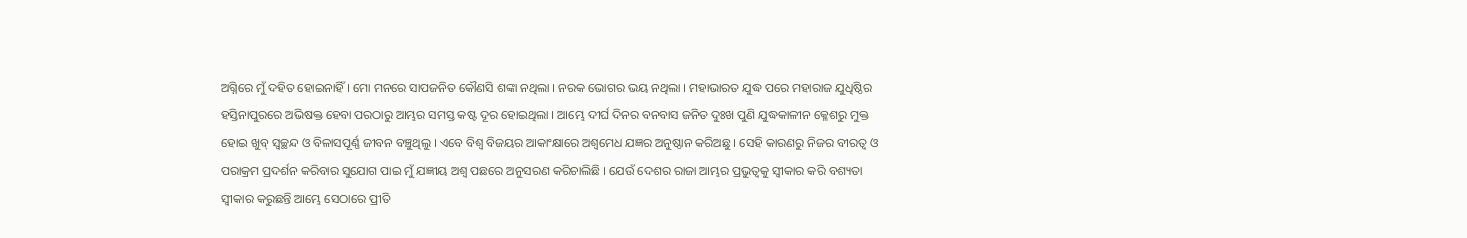ଅଗ୍ନିରେ ମୁଁ ଦହିତ ହୋଇନାହିଁ । ମୋ ମନରେ ସାପଜନିତ କୌଣସି ଶଙ୍କା ନଥିଲା । ନରକ ଭୋଗର ଭୟ ନଥିଲା । ମହାଭାରତ ଯୁଦ୍ଧ ପରେ ମହାରାଜ ଯୁଧିଷ୍ଠିର ହସ୍ତିନାପୁରରେ ଅଭିଷକ୍ତ ହେବା ପରଠାରୁ ଆମ୍ଭର ସମସ୍ତ କଷ୍ଟ ଦୂର ହୋଇଥିଲା । ଆମ୍ଭେ ଦୀର୍ଘ ଦିନର ବନବାସ ଜନିତ ଦୁଃଖ ପୁଣି ଯୁଦ୍ଧକାଳୀନ କ୍ଳେଶରୁ ମୁକ୍ତ ହୋଇ ଖୁବ୍ ସ୍ୱଚ୍ଛନ୍ଦ ଓ ବିଳାସପୂର୍ଣ୍ଣ ଜୀବନ ବଞ୍ଚୁଥିଲୁ । ଏବେ ବିଶ୍ୱ ବିଜୟର ଆକାଂକ୍ଷାରେ ଅଶ୍ୱମେଧ ଯଜ୍ଞର ଅନୁଷ୍ଠାନ କରିଅଛୁ । ସେହି କାରଣରୁ ନିଜର ବୀରତ୍ୱ ଓ ପରାକ୍ରମ ପ୍ରଦର୍ଶନ କରିବାର ସୁଯୋଗ ପାଇ ମୁଁ ଯଜ୍ଞୀୟ ଅଶ୍ୱ ପଛରେ ଅନୁସରଣ କରିଚାଲିଛି । ଯେଉଁ ଦେଶର ରାଜା ଆମ୍ଭର ପ୍ରଭୁତ୍ୱକୁ ସ୍ୱୀକାର କରି ବଶ୍ୟତା ସ୍ୱୀକାର କରୁଛନ୍ତି ଆମ୍ଭେ ସେଠାରେ ପ୍ରୀତି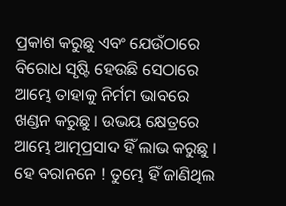ପ୍ରକାଶ କରୁଛୁ ଏବଂ ଯେଉଁଠାରେ ବିରୋଧ ସୃଷ୍ଟି ହେଉଛି ସେଠାରେ ଆମ୍ଭେ ତାହାକୁ ନିର୍ମମ ଭାବରେ ଖଣ୍ଡନ କରୁଛୁ । ଉଭୟ କ୍ଷେତ୍ରରେ ଆମ୍ଭେ ଆତ୍ମପ୍ରସାଦ ହିଁ ଲାଭ କରୁଛୁ ।
ହେ ବରାନନେ ! ତୁମ୍ଭେ ହିଁ ଜାଣିଥିଲ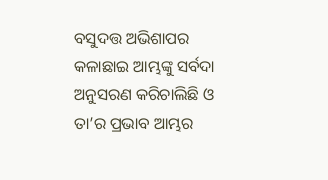ବସୁଦତ୍ତ ଅଭିଶାପର କଳାଛାଇ ଆମ୍ଭଙ୍କୁ ସର୍ବଦା ଅନୁସରଣ କରିଚାଲିଛି ଓ ତା’ର ପ୍ରଭାବ ଆମ୍ଭର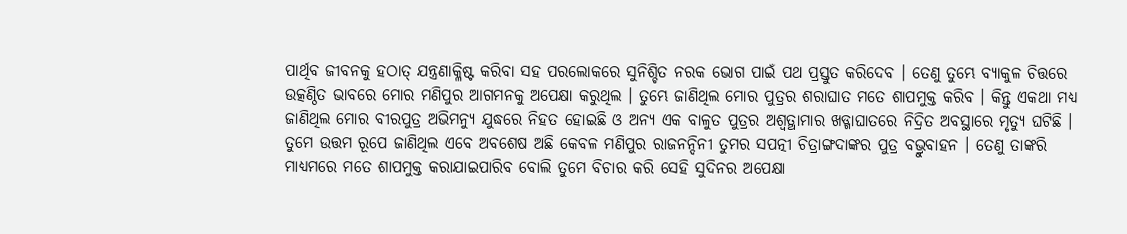ପାର୍ଥିବ ଜୀବନକୁ ହଠାତ୍ ଯନ୍ତ୍ରଣାକ୍ଳିଷ୍ଟ କରିବା ସହ ପରଲୋକରେ ସୁନିଶ୍ଚିତ ନରକ ଭୋଗ ପାଇଁ ପଥ ପ୍ରସ୍ତୁତ କରିଦେବ । ତେଣୁ ତୁମ୍ଭେ ବ୍ୟାକୁଳ ଚିତ୍ତରେ ଉତ୍କଣ୍ଠିତ ଭାବରେ ମୋର ମଣିପୁର ଆଗମନକୁ ଅପେକ୍ଷା କରୁଥିଲ । ତୁମ୍ଭେ ଜାଣିଥିଲ ମୋର ପୁତ୍ରର ଶରାଘାତ ମତେ ଶାପମୁକ୍ତ କରିବ । କିନ୍ତୁ ଏକଥା ମଧ୍ୟ ଜାଣିଥିଲ ମୋର ବୀରପୁତ୍ର ଅଭିମନ୍ୟୁ ଯୁଦ୍ଧରେ ନିହତ ହୋଇଛି ଓ ଅନ୍ୟ ଏକ ବାଳୁତ ପୁତ୍ରର ଅଶ୍ୱତ୍ଥାମାର ଖଡ୍ଗାଘାତରେ ନିଦ୍ରିତ ଅବସ୍ଥାରେ ମୃତ୍ୟୁ ଘଟିଛି ।
ତୁମେ ଉତ୍ତମ ରୂପେ ଜାଣିଥିଲ ଏବେ ଅବଶେଷ ଅଛି କେବଳ ମଣିପୁର ରାଜନନ୍ଦିନୀ ତୁମର ସପତ୍ନୀ ଚିତ୍ରାଙ୍ଗଦାଙ୍କର ପୁତ୍ର ବଭ୍ରୁବାହନ । ତେଣୁ ତାଙ୍କରି ମାଧ୍ୟମରେ ମତେ ଶାପମୁକ୍ତ କରାଯାଇପାରିବ ବୋଲି ତୁମେ ବିଚାର କରି ସେହି ସୁଦିନର ଅପେକ୍ଷା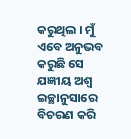କରୁଥିଲ । ମୁଁ ଏବେ ଅନୁଭବ କରୁଛି ସେ ଯଜ୍ଞୀୟ ଅଶ୍ୱ ଇଚ୍ଛାନୁସାରେ ବିଚରଣ କରି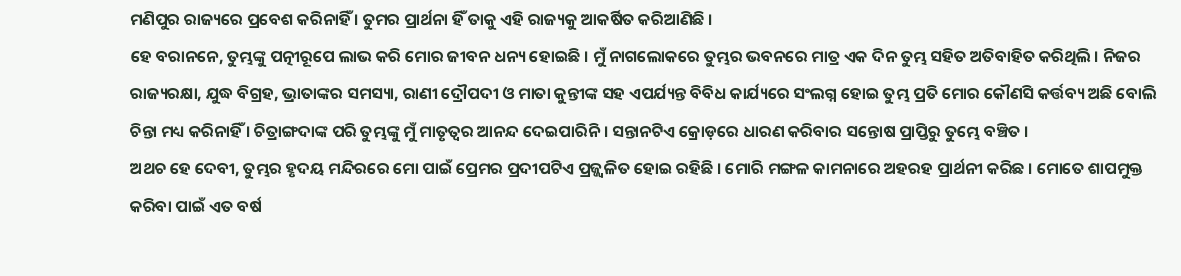ମଣିପୁର ରାଜ୍ୟରେ ପ୍ରବେଶ କରିନାହିଁ । ତୁମର ପ୍ରାର୍ଥନା ହିଁ ତାକୁ ଏହି ରାଜ୍ୟକୁ ଆକର୍ଷିତ କରିଆଣିଛି ।
ହେ ବରାନନେ, ତୁମ୍ଭଙ୍କୁ ପତ୍ନୀରୂପେ ଲାଭ କରି ମୋର ଜୀବନ ଧନ୍ୟ ହୋଇଛି । ମୁଁ ନାଗଲୋକରେ ତୁମ୍ଭର ଭବନରେ ମାତ୍ର ଏକ ଦିନ ତୁମ୍ଭ ସହିତ ଅତିବାହିତ କରିଥିଲି । ନିଜର ରାଜ୍ୟରକ୍ଷା, ଯୁଦ୍ଧ ବିଗ୍ରହ, ଭ୍ରାତାଙ୍କର ସମସ୍ୟା, ରାଣୀ ଦ୍ରୌପଦୀ ଓ ମାତା କୁନ୍ତୀଙ୍କ ସହ ଏପର୍ଯ୍ୟନ୍ତ ବିବିଧ କାର୍ଯ୍ୟରେ ସଂଲଗ୍ନ ହୋଇ ତୁମ୍ଭ ପ୍ରତି ମୋର କୌଣସି କର୍ତ୍ତବ୍ୟ ଅଛି ବୋଲି ଚିନ୍ତା ମଧ୍ୟ କରିନାହିଁ । ଚିତ୍ରାଙ୍ଗଦାଙ୍କ ପରି ତୁମ୍ଭଙ୍କୁ ମୁଁ ମାତୃତ୍ୱର ଆନନ୍ଦ ଦେଇପାରିନି । ସନ୍ତାନଟିଏ କ୍ରୋଡ଼ରେ ଧାରଣ କରିବାର ସନ୍ତୋଷ ପ୍ରାପ୍ତିରୁ ତୁମ୍ଭେ ବଞ୍ଚିତ ।
ଅଥଚ ହେ ଦେବୀ, ତୁମ୍ଭର ହୃଦୟ ମନ୍ଦିରରେ ମୋ ପାଇଁ ପ୍ରେମର ପ୍ରଦୀପଟିଏ ପ୍ରଜ୍ଜ୍ୱଳିତ ହୋଇ ରହିଛି । ମୋରି ମଙ୍ଗଳ କାମନାରେ ଅହରହ ପ୍ରାର୍ଥନୀ କରିଛ । ମୋତେ ଶାପମୁକ୍ତ କରିବା ପାଇଁ ଏତ ବର୍ଷ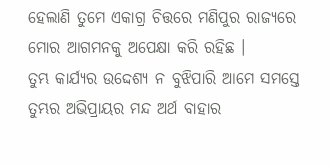ହେଲାଣି ତୁମେ ଏକାଗ୍ର ଚିତ୍ତରେ ମଣିପୁର ରାଜ୍ୟରେ ମୋର ଆଗମନକୁ ଅପେକ୍ଷା କରି ରହିଛ ।
ତୁମ୍ଭ କାର୍ଯ୍ୟର ଉଦ୍ଦେଶ୍ୟ ନ ବୁଝିପାରି ଆମେ ସମସ୍ତେ ତୁମ୍ଭର ଅଭିପ୍ରାୟର ମନ୍ଦ ଅର୍ଥ ବାହାର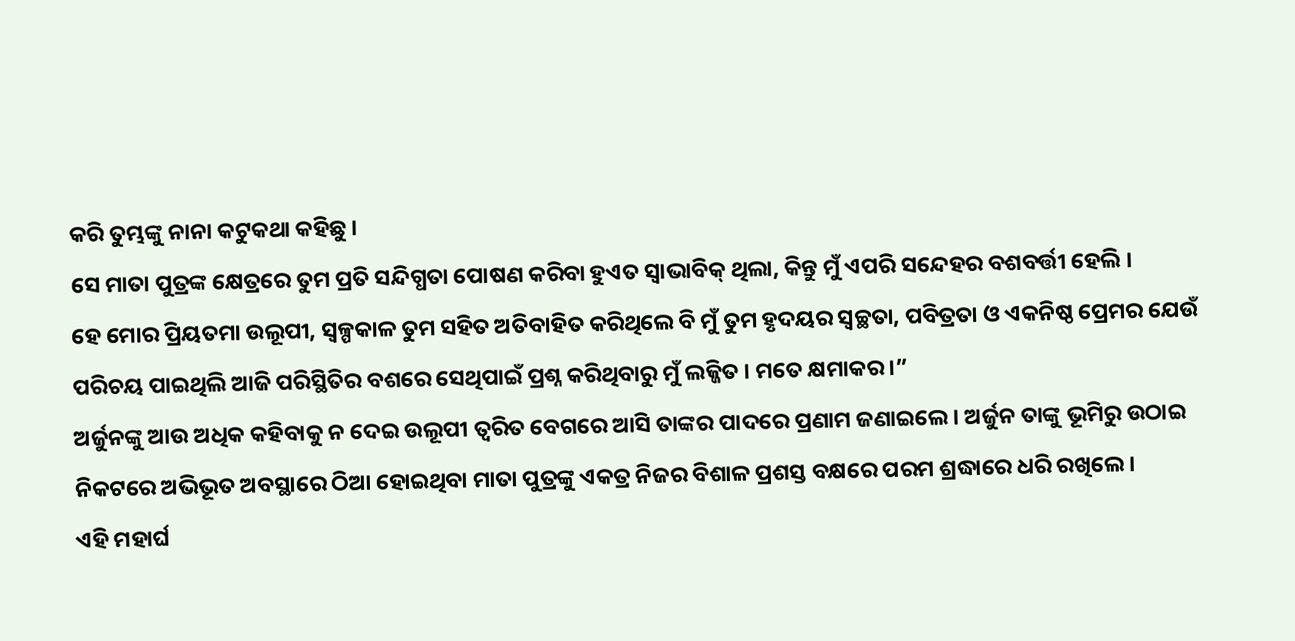କରି ତୁମ୍ଭଙ୍କୁ ନାନା କଟୁକଥା କହିଛୁ ।
ସେ ମାତା ପୁତ୍ରଙ୍କ କ୍ଷେତ୍ରରେ ତୁମ ପ୍ରତି ସନ୍ଦିଗ୍ଧତା ପୋଷଣ କରିବା ହୁଏତ ସ୍ୱାଭାବିକ୍ ଥିଲା, କିନ୍ତୁ ମୁଁ ଏପରି ସନ୍ଦେହର ବଶବର୍ତ୍ତୀ ହେଲି ।
ହେ ମୋର ପ୍ରିୟତମା ଉଲୂପୀ, ସ୍ୱଳ୍ପକାଳ ତୁମ ସହିତ ଅତିବାହିତ କରିଥିଲେ ବି ମୁଁ ତୁମ ହୃଦୟର ସ୍ୱଚ୍ଛତା, ପବିତ୍ରତା ଓ ଏକନିଷ୍ଠ ପ୍ରେମର ଯେଉଁ ପରିଚୟ ପାଇଥିଲି ଆଜି ପରିସ୍ଥିତିର ବଶରେ ସେଥିପାଇଁ ପ୍ରଶ୍ନ କରିଥିବାରୁ ମୁଁ ଲଜ୍ଜିତ । ମତେ କ୍ଷମାକର ।”
ଅର୍ଜୁନଙ୍କୁ ଆଉ ଅଧିକ କହିବାକୁ ନ ଦେଇ ଉଲୂପୀ ତ୍ୱରିତ ବେଗରେ ଆସି ତାଙ୍କର ପାଦରେ ପ୍ରଣାମ ଜଣାଇଲେ । ଅର୍ଜୁନ ତାଙ୍କୁ ଭୂମିରୁ ଉଠାଇ ନିକଟରେ ଅଭିଭୂତ ଅବସ୍ଥାରେ ଠିଆ ହୋଇଥିବା ମାତା ପୁତ୍ରଙ୍କୁ ଏକତ୍ର ନିଜର ବିଶାଳ ପ୍ରଶସ୍ତ ବକ୍ଷରେ ପରମ ଶ୍ରଦ୍ଧାରେ ଧରି ରଖିଲେ ।
ଏହି ମହାର୍ଘ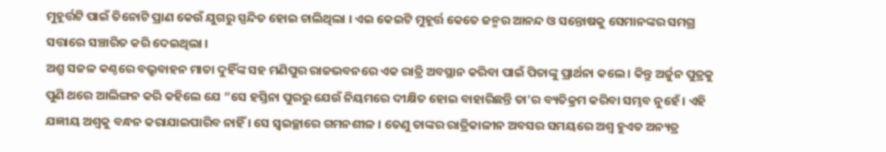ମୁହୂର୍ତ୍ତଟି ପାଇଁ ତିନୋଟି ପ୍ରାଣ କେଉଁ ଯୁଗରୁ ସ୍ପନ୍ଦିତ ହୋଇ ଚାଲିଥିଲା । ଏଇ କେଇଟି ମୁହୂର୍ତ୍ତ କେତେ ଜନ୍ମର ଆନନ୍ଦ ଓ ସନ୍ତୋଷକୁ ସେମାନଙ୍କର ସମଗ୍ର ସତ୍ତାରେ ସଞ୍ଚାରିତ କରି ଦେଇଥିଲା ।
ଅଶ୍ରୁ ସଜଳ କଣ୍ଠରେ ବଭ୍ରୁବାହନ ମାତା ଦୁହିଁଙ୍କ ସହ ମଣିପୁର ରାଜଭବନରେ ଏକ ରାତ୍ରି ଅବସ୍ଥାନ କରିବା ପାଇଁ ପିତାଙ୍କୁ ପ୍ରାର୍ଥନା କଲେ । କିନ୍ତୁ ଅର୍ଜୁନ ପୁତ୍ରକୁ ପୁଣି ଥରେ ଆଲିଙ୍ଗନ କରି କହିଲେ ଯେ “ସେ ହସ୍ତିନା ପୁରରୁ ଯେଉଁ ନିୟମରେ ଦୀକ୍ଷିତ ହୋଇ ବାହାରିଛନ୍ତି ତା’ର ବ୍ୟତିକ୍ରମ କରିବା ସମ୍ଭବ ନୁହେଁ । ଏହି ଯଜ୍ଞୀୟ ଅଶ୍ୱକୁ ବନ୍ଧନ କରାଯାଇପାରିବ ନାହିଁ । ସେ ସ୍ୱଇଚ୍ଛାରେ ଗମନଶୀଳ । ତେଣୁ ତାଙ୍କର ରାତ୍ରିକାଳୀନ ଅବସର ସମୟରେ ଅଶ୍ୱ ହୁଏତ ଅନ୍ୟତ୍ର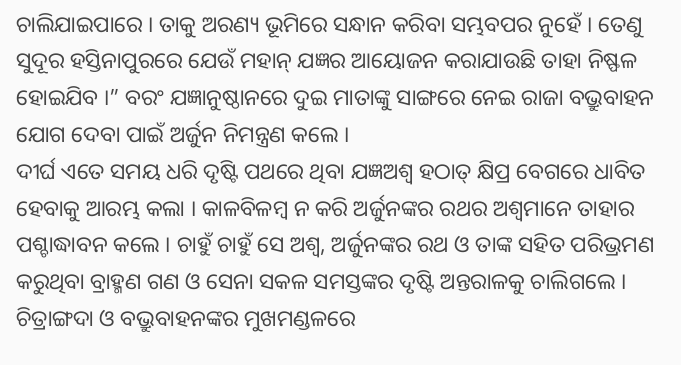ଚାଲିଯାଇପାରେ । ତାକୁ ଅରଣ୍ୟ ଭୂମିରେ ସନ୍ଧାନ କରିବା ସମ୍ଭବପର ନୁହେଁ । ତେଣୁ ସୁଦୂର ହସ୍ତିନାପୁରରେ ଯେଉଁ ମହାନ୍ ଯଜ୍ଞର ଆୟୋଜନ କରାଯାଉଛି ତାହା ନିଷ୍ଫଳ ହୋଇଯିବ ।” ବରଂ ଯଜ୍ଞାନୁଷ୍ଠାନରେ ଦୁଇ ମାତାଙ୍କୁ ସାଙ୍ଗରେ ନେଇ ରାଜା ବଭ୍ରୁବାହନ ଯୋଗ ଦେବା ପାଇଁ ଅର୍ଜୁନ ନିମନ୍ତ୍ରଣ କଲେ ।
ଦୀର୍ଘ ଏତେ ସମୟ ଧରି ଦୃଷ୍ଟି ପଥରେ ଥିବା ଯଜ୍ଞଅଶ୍ୱ ହଠାତ୍ କ୍ଷିପ୍ର ବେଗରେ ଧାବିତ ହେବାକୁ ଆରମ୍ଭ କଲା । କାଳବିଳମ୍ୱ ନ କରି ଅର୍ଜୁନଙ୍କର ରଥର ଅଶ୍ୱମାନେ ତାହାର ପଶ୍ଚାଦ୍ଧାବନ କଲେ । ଚାହୁଁ ଚାହୁଁ ସେ ଅଶ୍ୱ, ଅର୍ଜୁନଙ୍କର ରଥ ଓ ତାଙ୍କ ସହିତ ପରିଭ୍ରମଣ କରୁଥିବା ବ୍ରାହ୍ମଣ ଗଣ ଓ ସେନା ସକଳ ସମସ୍ତଙ୍କର ଦୃଷ୍ଟି ଅନ୍ତରାଳକୁ ଚାଲିଗଲେ ।
ଚିତ୍ରାଙ୍ଗଦା ଓ ବଭ୍ରୁବାହନଙ୍କର ମୁଖମଣ୍ଡଳରେ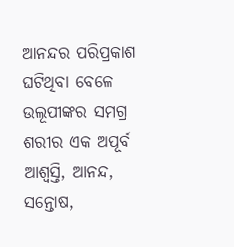ଆନନ୍ଦର ପରିପ୍ରକାଶ ଘଟିଥିବା ବେଳେ ଉଲୂପୀଙ୍କର ସମଗ୍ର ଶରୀର ଏକ ଅପୂର୍ବ ଆଶ୍ୱସ୍ତି, ଆନନ୍ଦ, ସନ୍ତୋଷ,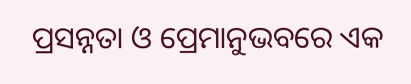ପ୍ରସନ୍ନତା ଓ ପ୍ରେମାନୁଭବରେ ଏକ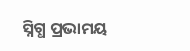ସ୍ନିଗ୍ଧ ପ୍ରଭାମୟ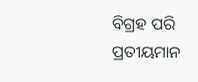ବିଗ୍ରହ ପରି ପ୍ରତୀୟମାନ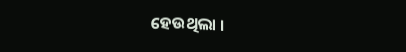ହେଉଥିଲା ।